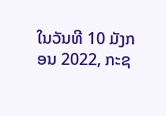ໃນວັນທີ 10 ມັງກອນ 2022, ກະຊ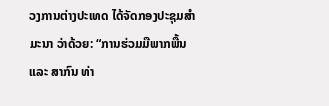ວງການຕ່າງປະເທດ ໄດ້ຈັດກອງປະຊຸມສໍາມະນາ ວ່າດ້ວຍ: “ການຮ່ວມມືພາກພື້ນ ແລະ ສາກົນ ທ່າ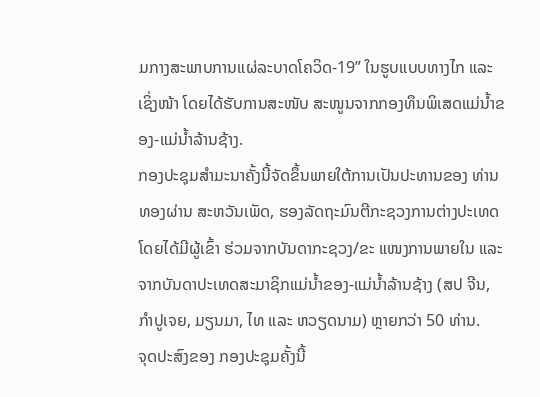ມກາງສະພາບການແຜ່ລະບາດໂຄວິດ-19” ໃນຮູບແບບທາງໄກ ແລະ ເຊິ່ງໜ້າ ໂດຍໄດ້ຮັບການສະໜັບ ສະໜູນຈາກກອງທຶນພິເສດແມ່ນໍ້າຂອງ-ແມ່ນໍ້າລ້ານຊ້າງ.
ກອງປະຊຸມສຳມະນາຄັ້ງນີ້ຈັດຂຶ້ນພາຍໃຕ້ການເປັນປະທານຂອງ ທ່ານ ທອງຜ່ານ ສະຫວັນເພັດ, ຮອງລັດຖະມົນຕີກະຊວງການຕ່າງປະເທດ ໂດຍໄດ້ມີຜູ້ເຂົ້າ ຮ່ວມຈາກບັນດາກະຊວງ/ຂະ ແໜງການພາຍໃນ ແລະ ຈາກບັນດາປະເທດສະມາຊິກແມ່ນໍ້າຂອງ-ແມ່ນໍ້າລ້ານຊ້າງ (ສປ ຈີນ, ກຳປູເຈຍ, ມຽນມາ, ໄທ ແລະ ຫວຽດນາມ) ຫຼາຍກວ່າ 50 ທ່ານ.
ຈຸດປະສົງຂອງ ກອງປະຊຸມຄັ້ງນີ້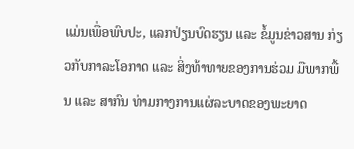ແມ່ນເພື່ອພົບປະ, ແລກປ່ຽນບົດຮຽນ ແລະ ຂໍ້ມູນຂ່າວສານ ກ່ຽວກັບກາລະໂອກາດ ແລະ ສິ່ງທ້າທາຍຂອງການຮ່ວມ ມືພາກພື້ນ ແລະ ສາກົນ ທ່າມກາງການແຜ່ລະບາດຂອງພະຍາດ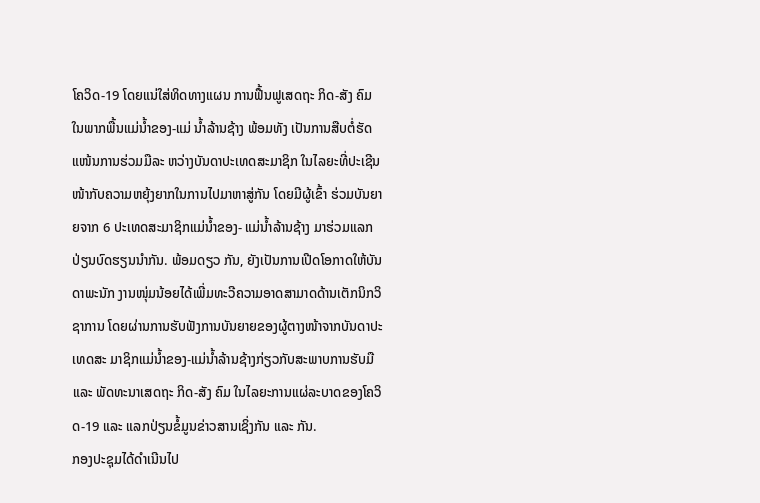ໂຄວິດ-19 ໂດຍແນ່ໃສ່ທິດທາງແຜນ ການຟື້ນຟູເສດຖະ ກິດ-ສັງ ຄົມ ໃນພາກພື້ນແມ່ນໍ້າຂອງ-ແມ່ ນໍ້າລ້ານຊ້າງ ພ້ອມທັງ ເປັນການສືບຕໍ່ຮັດແໜ້ນການຮ່ວມມືລະ ຫວ່າງບັນດາປະເທດສະມາຊິກ ໃນໄລຍະທີ່ປະເຊີນໜ້າກັບຄວາມຫຍຸ້ງຍາກໃນການໄປມາຫາສູ່ກັນ ໂດຍມີຜູ້ເຂົ້າ ຮ່ວມບັນຍາຍຈາກ 6 ປະເທດສະມາຊິກແມ່ນໍ້າຂອງ- ແມ່ນໍ້າລ້ານຊ້າງ ມາຮ່ວມແລກ ປ່ຽນບົດຮຽນນໍາກັນ. ພ້ອມດຽວ ກັນ, ຍັງເປັນການເປີດໂອກາດໃຫ້ບັນດາພະນັກ ງານໜຸ່ມນ້ອຍໄດ້ເພີ່ມທະວີຄວາມອາດສາມາດດ້ານເຕັກນິກວິຊາການ ໂດຍຜ່ານການຮັບຟັງການບັນຍາຍຂອງຜູ້ຕາງໜ້າຈາກບັນດາປະເທດສະ ມາຊິກແມ່ນໍ້າຂອງ-ແມ່ນໍ້າລ້ານຊ້າງກ່ຽວກັບສະພາບການຮັບມື ແລະ ພັດທະນາເສດຖະ ກິດ-ສັງ ຄົມ ໃນໄລຍະການແຜ່ລະບາດຂອງໂຄວິດ-19 ແລະ ແລກປ່ຽນຂໍ້ມູນຂ່າວສານເຊິ່ງກັນ ແລະ ກັນ.
ກອງປະຊຸມໄດ້ດຳເນີນໄປ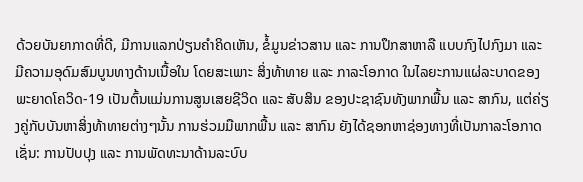ດ້ວຍບັນຍາກາດທີ່ດີ, ມີການແລກປ່ຽນຄໍາຄິດເຫັນ, ຂໍ້ມູນຂ່າວສານ ແລະ ການປຶກສາຫາລື ແບບກົງໄປກົງມາ ແລະ ມີຄວາມອຸດົມສົມບູນທາງດ້ານເນື້ອໃນ ໂດຍສະເພາະ ສິ່ງທ້າທາຍ ແລະ ກາລະໂອກາດ ໃນໄລຍະການແຜ່ລະບາດຂອງພະຍາດໂຄວິດ-19 ເປັນຕົ້ນແມ່ນການສູນເສຍຊີວິດ ແລະ ສັບສິນ ຂອງປະຊາຊົນທັງພາກພື້ນ ແລະ ສາກົນ, ແຕ່ຄ່ຽງຄູ່ກັບບັນຫາສິ່ງທ້າທາຍຕ່າງໆນັ້ນ ການຮ່ວມມືພາກພື້ນ ແລະ ສາກົນ ຍັງໄດ້ຊອກຫາຊ່ອງທາງທີ່ເປັນກາລະໂອກາດ ເຊັ່ນ: ການປັບປຸງ ແລະ ການພັດທະນາດ້ານລະບົບ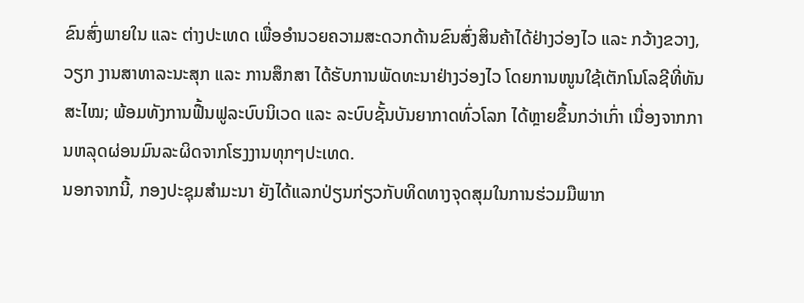ຂົນສົ່ງພາຍໃນ ແລະ ຕ່າງປະເທດ ເພື່ອອຳນວຍຄວາມສະດວກດ້ານຂົນສົ່ງສິນຄ້າໄດ້ຢ່າງວ່ອງໄວ ແລະ ກວ້າງຂວາງ, ວຽກ ງານສາທາລະນະສຸກ ແລະ ການສຶກສາ ໄດ້ຮັບການພັດທະນາຢ່າງວ່ອງໄວ ໂດຍການໜູນໃຊ້ເຕັກໂນໂລຊີທີ່ທັນສະໄໝ; ພ້ອມທັງການຟື້ນຟູລະບົບນິເວດ ແລະ ລະບົບຊັ້ນບັນຍາກາດທົ່ວໂລກ ໄດ້ຫຼາຍຂຶ້ນກວ່າເກົ່າ ເນື່ອງຈາກການຫລຸດຜ່ອນມົນລະຜິດຈາກໂຮງງານທຸກໆປະເທດ.
ນອກຈາກນີ້, ກອງປະຊຸມສຳມະນາ ຍັງໄດ້ແລກປ່ຽນກ່ຽວກັບທິດທາງຈຸດສຸມໃນການຮ່ວມມືພາກ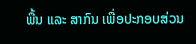ພື້ນ ແລະ ສາກົນ ເພື່ອປະກອບສ່ວນ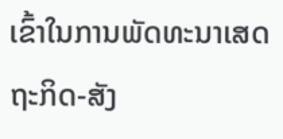ເຂົ້າໃນການພັດທະນາເສດຖະກິດ-ສັງ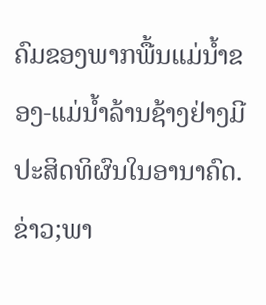ຄົມຂອງພາກພື້ນແມ່ນໍ້າຂອງ-ແມ່ນໍ້າລ້ານຊ້າງຢ່າງມີປະສິດທິຜົນໃນອານາຄົດ.
ຂ່າວ;ພາ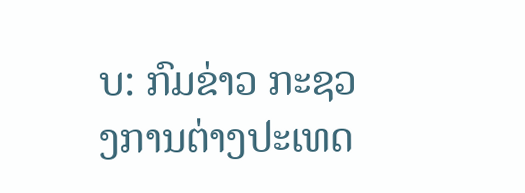ບ: ກົມຂ່າວ ກະຊວງການຕ່າງປະເທດ